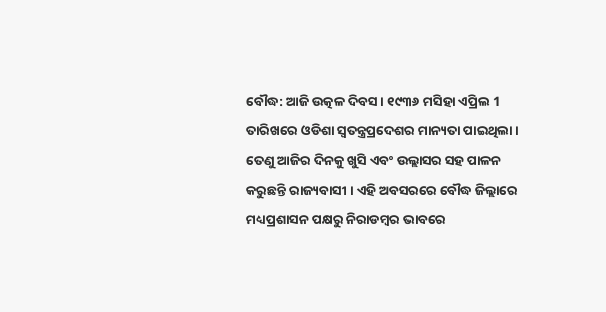ବୌଦ୍ଧ: ଆଜି ଉତ୍କଳ ଦିବସ । ୧୯୩୬ ମସିହା ଏପ୍ରିଲ 1 ତାରିଖରେ ଓଡିଶା ସ୍ବତନ୍ତ୍ରପ୍ରଦେଶର ମାନ୍ୟତା ପାଇଥିଲା । ତେଣୁ ଆଜିର ଦିନକୁ ଖୁସି ଏବଂ ଉଲ୍ଲାସର ସହ ପାଳନ କରୁଛନ୍ତି ରାଜ୍ୟବାସୀ । ଏହି ଅବସରରେ ବୌଦ୍ଧ ଜିଲ୍ଲାରେ ମଧ୍ୟପ୍ରଶାସନ ପକ୍ଷରୁ ନିରାଡମ୍ବର ଭାବରେ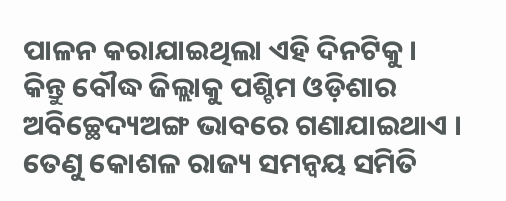ପାଳନ କରାଯାଇଥିଲା ଏହି ଦିନଟିକୁ ।
କିନ୍ତୁ ବୌଦ୍ଧ ଜିଲ୍ଲାକୁ ପଶ୍ଚିମ ଓଡ଼ିଶାର ଅବିଚ୍ଛେଦ୍ୟଅଙ୍ଗ ଭାବରେ ଗଣାଯାଇଥାଏ । ତେଣୁ କୋଶଳ ରାଜ୍ୟ ସମନ୍ବୟ ସମିତି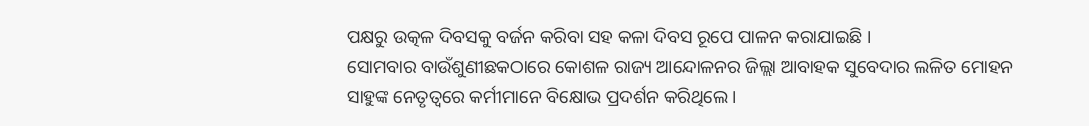ପକ୍ଷରୁ ଉତ୍କଳ ଦିବସକୁ ବର୍ଜନ କରିବା ସହ କଳା ଦିବସ ରୂପେ ପାଳନ କରାଯାଇଛି ।
ସୋମବାର ବାଉଁଶୁଣୀଛକଠାରେ କୋଶଳ ରାଜ୍ୟ ଆନ୍ଦୋଳନର ଜିଲ୍ଲା ଆବାହକ ସୁବେଦାର ଲଳିତ ମୋହନ ସାହୁଙ୍କ ନେତୃତ୍ୱରେ କର୍ମୀମାନେ ବିକ୍ଷୋଭ ପ୍ରଦର୍ଶନ କରିଥିଲେ ।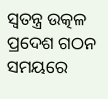ସ୍ବତନ୍ତ୍ର ଉତ୍କଳ ପ୍ରଦେଶ ଗଠନ ସମୟରେ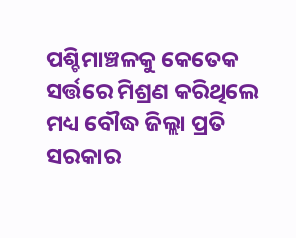ପଶ୍ଚିମାଞ୍ଚଳକୁ କେତେକ ସର୍ତ୍ତରେ ମିଶ୍ରଣ କରିଥିଲେ ମଧ୍ୟ ବୌଦ୍ଧ ଜିଲ୍ଲା ପ୍ରତି ସରକାର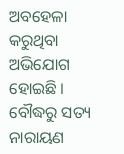ଅବହେଳା କରୁଥିବା ଅଭିଯୋଗ ହୋଇଛି ।
ବୌଦ୍ଧରୁ ସତ୍ୟ ନାରାୟଣ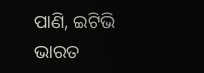ପାଣି, ଇଟିଭି ଭାରତ